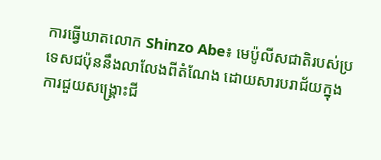ការធ្វើឃាតលោក Shinzo Abe៖ មេប៉ូលីសជាតិរបស់ប្រទេសជប៉ុននឹងលាលែងពីតំណែង ដោយសារបរាជ័យក្នុងការជួយសង្គ្រោះជី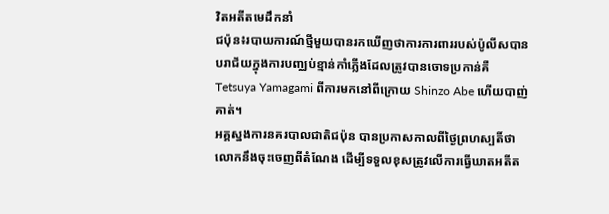វិតអតីតមេដឹកនាំ
ជប៉ុន៖របាយការណ៍ថ្មីមួយបានរកឃើញថាការការពាររបស់ប៉ូលីសបានបរាជ័យក្នុងការបញ្ឈប់ខ្មាន់កាំភ្លើងដែលត្រូវបានចោទប្រកាន់គឺ Tetsuya Yamagami ពីការមកនៅពីក្រោយ Shinzo Abe ហើយបាញ់គាត់។
អគ្គស្នងការនគរបាលជាតិជប៉ុន បានប្រកាសកាលពីថ្ងៃព្រហស្បតិ៍ថា លោកនឹងចុះចេញពីតំណែង ដើម្បីទទួលខុសត្រូវលើការធ្វើឃាតអតីត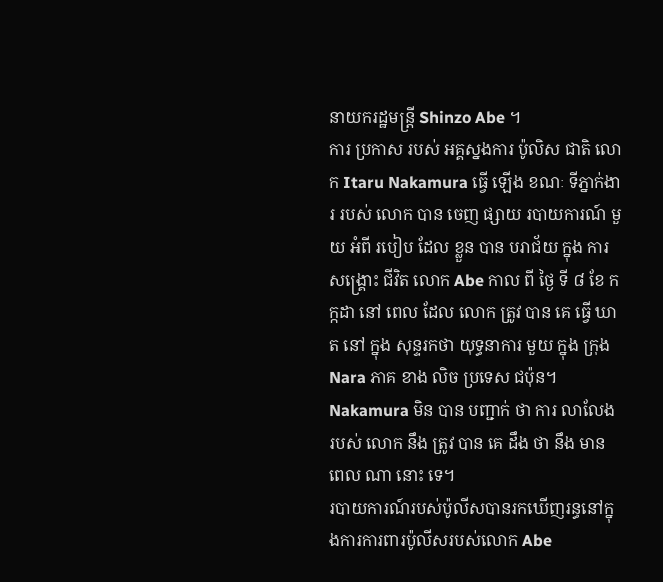នាយករដ្ឋមន្ត្រី Shinzo Abe ។
ការ ប្រកាស របស់ អគ្គស្នងការ ប៉ូលិស ជាតិ លោក Itaru Nakamura ធ្វើ ឡើង ខណៈ ទីភ្នាក់ងារ របស់ លោក បាន ចេញ ផ្សាយ របាយការណ៍ មួយ អំពី របៀប ដែល ខ្លួន បាន បរាជ័យ ក្នុង ការ សង្គ្រោះ ជីវិត លោក Abe កាល ពី ថ្ងៃ ទី ៨ ខែ កក្កដា នៅ ពេល ដែល លោក ត្រូវ បាន គេ ធ្វើ ឃាត នៅ ក្នុង សុន្ទរកថា យុទ្ធនាការ មួយ ក្នុង ក្រុង Nara ភាគ ខាង លិច ប្រទេស ជប៉ុន។
Nakamura មិន បាន បញ្ជាក់ ថា ការ លាលែង របស់ លោក នឹង ត្រូវ បាន គេ ដឹង ថា នឹង មាន ពេល ណា នោះ ទេ។
របាយការណ៍របស់ប៉ូលីសបានរកឃើញរន្ធនៅក្នុងការការពារប៉ូលីសរបស់លោក Abe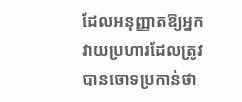ដែលអនុញ្ញាតឱ្យអ្នកវាយប្រហារដែលត្រូវបានចោទប្រកាន់ថា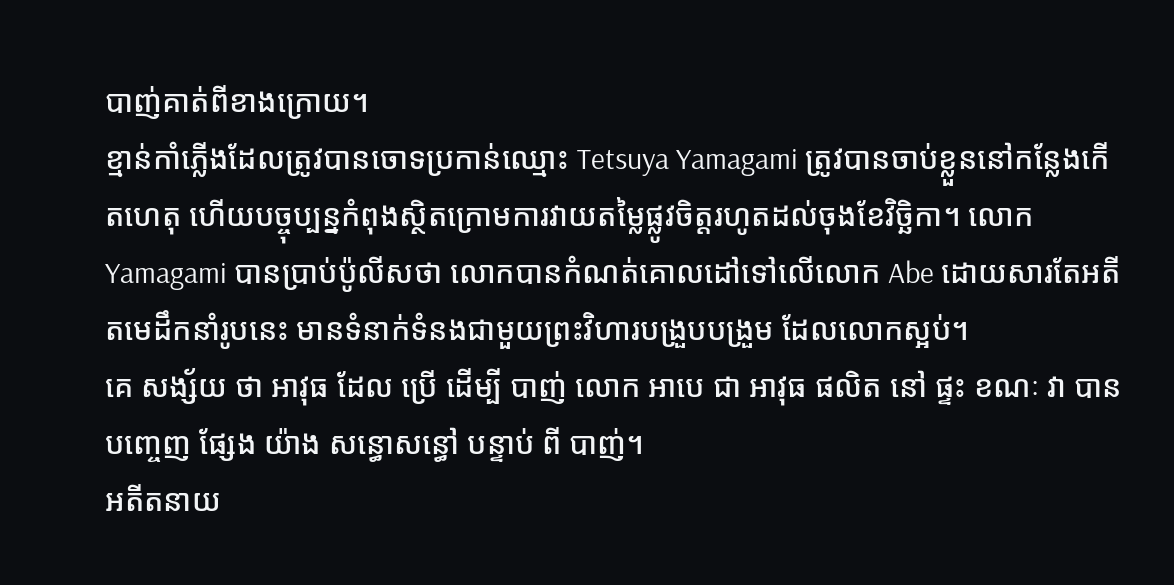បាញ់គាត់ពីខាងក្រោយ។
ខ្មាន់កាំភ្លើងដែលត្រូវបានចោទប្រកាន់ឈ្មោះ Tetsuya Yamagami ត្រូវបានចាប់ខ្លួននៅកន្លែងកើតហេតុ ហើយបច្ចុប្បន្នកំពុងស្ថិតក្រោមការវាយតម្លៃផ្លូវចិត្តរហូតដល់ចុងខែវិច្ឆិកា។ លោក Yamagami បានប្រាប់ប៉ូលីសថា លោកបានកំណត់គោលដៅទៅលើលោក Abe ដោយសារតែអតីតមេដឹកនាំរូបនេះ មានទំនាក់ទំនងជាមួយព្រះវិហារបង្រួបបង្រួម ដែលលោកស្អប់។
គេ សង្ស័យ ថា អាវុធ ដែល ប្រើ ដើម្បី បាញ់ លោក អាបេ ជា អាវុធ ផលិត នៅ ផ្ទះ ខណៈ វា បាន បញ្ចេញ ផ្សែង យ៉ាង សន្ធោសន្ធៅ បន្ទាប់ ពី បាញ់។
អតីតនាយ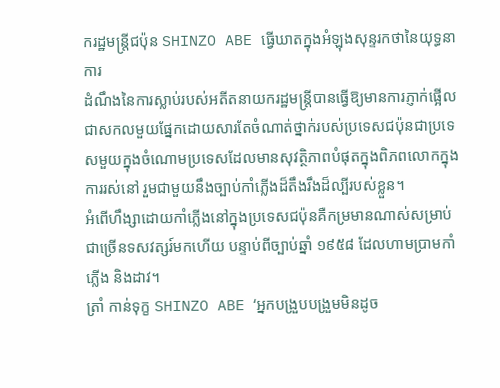ករដ្ឋមន្ត្រីជប៉ុន SHINZO ABE ធ្វើឃាតក្នុងអំឡុងសុន្ទរកថានៃយុទ្ធនាការ
ដំណឹងនៃការស្លាប់របស់អតីតនាយករដ្ឋមន្ត្រីបានធ្វើឱ្យមានការភ្ញាក់ផ្អើលជាសកលមួយផ្នែកដោយសារតែចំណាត់ថ្នាក់របស់ប្រទេសជប៉ុនជាប្រទេសមួយក្នុងចំណោមប្រទេសដែលមានសុវត្ថិភាពបំផុតក្នុងពិភពលោកក្នុងការរស់នៅ រួមជាមួយនឹងច្បាប់កាំភ្លើងដ៏តឹងរឹងដ៏ល្បីរបស់ខ្លួន។
អំពើហឹង្សាដោយកាំភ្លើងនៅក្នុងប្រទេសជប៉ុនគឺកម្រមានណាស់សម្រាប់ជាច្រើនទសវត្សរ៍មកហើយ បន្ទាប់ពីច្បាប់ឆ្នាំ ១៩៥៨ ដែលហាមប្រាមកាំភ្លើង និងដាវ។
ត្រាំ កាន់ទុក្ខ SHINZO ABE ‘អ្នកបង្រួបបង្រួមមិនដូច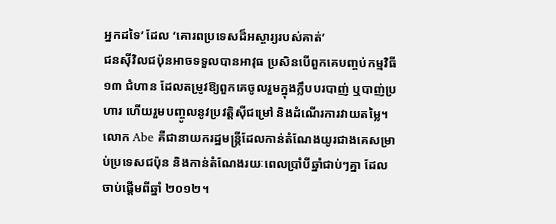អ្នកដទៃ’ ដែល ‘គោរពប្រទេសដ៏អស្ចារ្យរបស់គាត់’
ជនស៊ីវិលជប៉ុនអាចទទួលបានអាវុធ ប្រសិនបើពួកគេបញ្ចប់កម្មវិធី ១៣ ជំហាន ដែលតម្រូវឱ្យពួកគេចូលរួមក្នុងក្លឹបបរបាញ់ ឬបាញ់ប្រហារ ហើយរួមបញ្ចូលនូវប្រវត្តិស៊ីជម្រៅ និងដំណើរការវាយតម្លៃ។
លោក Abe គឺជានាយករដ្ឋមន្ត្រីដែលកាន់តំណែងយូរជាងគេសម្រាប់ប្រទេសជប៉ុន និងកាន់តំណែងរយៈពេលប្រាំបីឆ្នាំជាប់ៗគ្នា ដែលចាប់ផ្តើមពីឆ្នាំ ២០១២។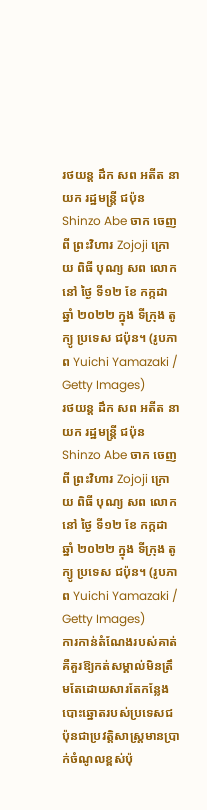រថយន្ត ដឹក សព អតីត នាយក រដ្ឋមន្ត្រី ជប៉ុន Shinzo Abe ចាក ចេញ ពី ព្រះវិហារ Zojoji ក្រោយ ពិធី បុណ្យ សព លោក នៅ ថ្ងៃ ទី១២ ខែ កក្កដា ឆ្នាំ ២០២២ ក្នុង ទីក្រុង តូក្យូ ប្រទេស ជប៉ុន។ (រូបភាព Yuichi Yamazaki / Getty Images)
រថយន្ត ដឹក សព អតីត នាយក រដ្ឋមន្ត្រី ជប៉ុន Shinzo Abe ចាក ចេញ ពី ព្រះវិហារ Zojoji ក្រោយ ពិធី បុណ្យ សព លោក នៅ ថ្ងៃ ទី១២ ខែ កក្កដា ឆ្នាំ ២០២២ ក្នុង ទីក្រុង តូក្យូ ប្រទេស ជប៉ុន។ (រូបភាព Yuichi Yamazaki / Getty Images)
ការកាន់តំណែងរបស់គាត់គឺគួរឱ្យកត់សម្គាល់មិនត្រឹមតែដោយសារតែកន្លែងបោះឆ្នោតរបស់ប្រទេសជប៉ុនជាប្រវត្តិសាស្ត្រមានប្រាក់ចំណូលខ្ពស់ប៉ុ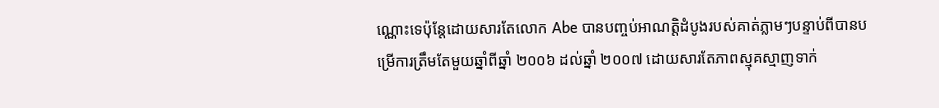ណ្ណោះទេប៉ុន្តែដោយសារតែលោក Abe បានបញ្ចប់អាណត្តិដំបូងរបស់គាត់ភ្លាមៗបន្ទាប់ពីបានបម្រើការត្រឹមតែមួយឆ្នាំពីឆ្នាំ ២០០៦ ដល់ឆ្នាំ ២០០៧ ដោយសារតែភាពស្មុគស្មាញទាក់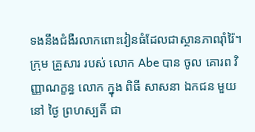ទងនឹងជំងឺរលាកពោះវៀនធំដែលជាស្ថានភាពរ៉ាំរ៉ៃ។
ក្រុម គ្រួសារ របស់ លោក Abe បាន ចូល គោរព វិញ្ញាណក្ខន្ធ លោក ក្នុង ពិធី សាសនា ឯកជន មួយ នៅ ថ្ងៃ ព្រហស្បតិ៍ ជា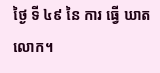ថ្ងៃ ទី ៤៩ នៃ ការ ធ្វើ ឃាត លោក។